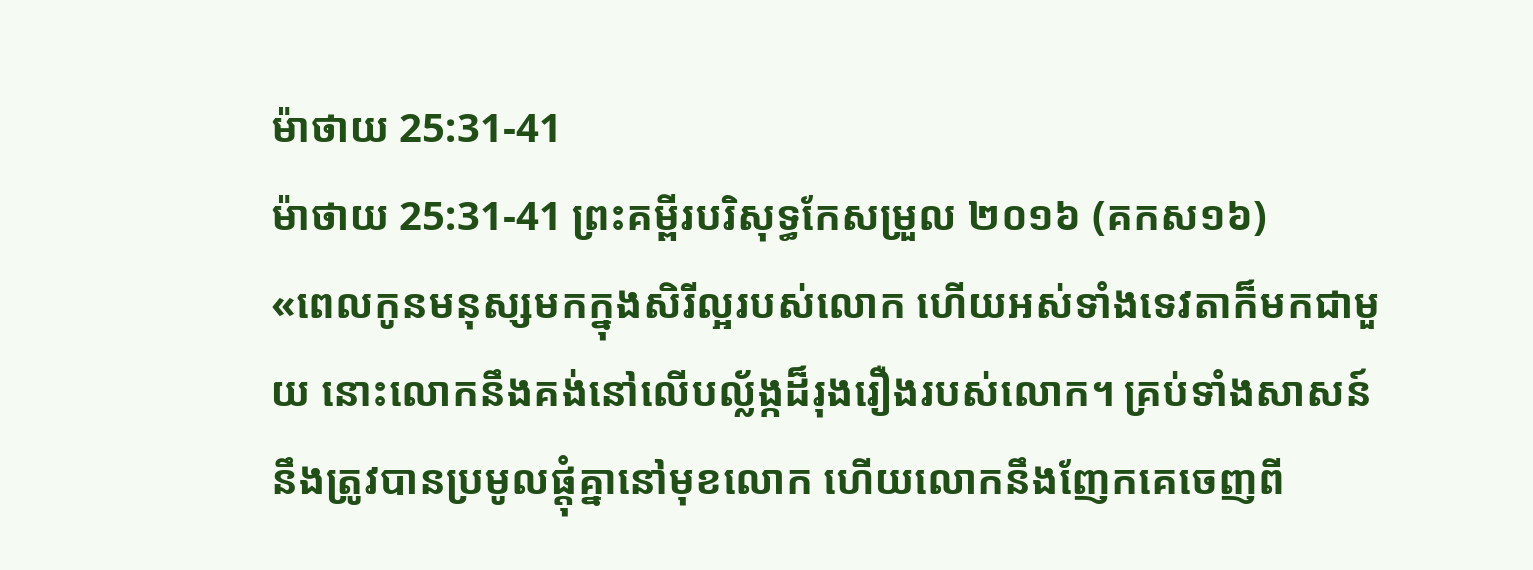ម៉ាថាយ 25:31-41
ម៉ាថាយ 25:31-41 ព្រះគម្ពីរបរិសុទ្ធកែសម្រួល ២០១៦ (គកស១៦)
«ពេលកូនមនុស្សមកក្នុងសិរីល្អរបស់លោក ហើយអស់ទាំងទេវតាក៏មកជាមួយ នោះលោកនឹងគង់នៅលើបល្ល័ង្កដ៏រុងរឿងរបស់លោក។ គ្រប់ទាំងសាសន៍នឹងត្រូវបានប្រមូលផ្ដុំគ្នានៅមុខលោក ហើយលោកនឹងញែកគេចេញពី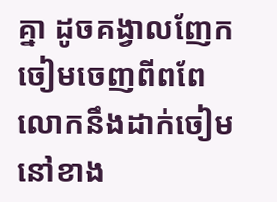គ្នា ដូចគង្វាលញែកចៀមចេញពីពពែ លោកនឹងដាក់ចៀមនៅខាង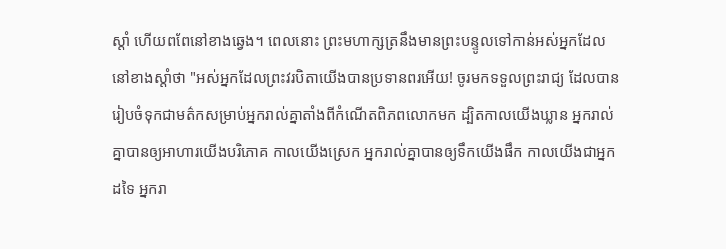ស្តាំ ហើយពពែនៅខាងឆ្វេង។ ពេលនោះ ព្រះមហាក្សត្រនឹងមានព្រះបន្ទូលទៅកាន់អស់អ្នកដែលនៅខាងស្តាំថា "អស់អ្នកដែលព្រះវរបិតាយើងបានប្រទានពរអើយ! ចូរមកទទួលព្រះរាជ្យ ដែលបានរៀបចំទុកជាមត៌កសម្រាប់អ្នករាល់គ្នាតាំងពីកំណើតពិភពលោកមក ដ្បិតកាលយើងឃ្លាន អ្នករាល់គ្នាបានឲ្យអាហារយើងបរិភោគ កាលយើងស្រេក អ្នករាល់គ្នាបានឲ្យទឹកយើងផឹក កាលយើងជាអ្នកដទៃ អ្នករា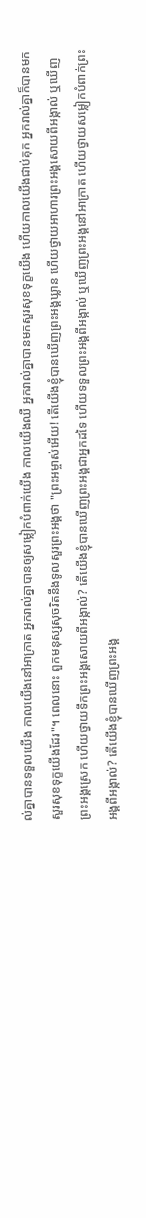ល់គ្នាបានទទួលយើង កាលយើងនៅអាក្រាត អ្នករាល់គ្នាបានឲ្យសម្លៀកបំពាក់យើង កាលយើងឈឺ អ្នករាល់គ្នាបានមកសួរសុខទុក្ខយើង ហើយកាលយើងជាប់គុក អ្នករាល់គ្នាក៏បានមកសួរសុខទុក្ខយើងដែរ"។ ពេលនោះ ពួកមនុស្សសុចរិតនឹងទូលសួរព្រះអង្គថា "ព្រះអម្ចាស់អើយ! តើយើងខ្ញុំបានឃើញព្រះអង្គឃ្លាន ហើយថ្វាយអាហារព្រះអង្គសោយពីអង្កាល់ ឬឃើញព្រះអង្គស្រេក ហើយថ្វាយទឹកព្រះអង្គសោយពីអង្កាល់? តើយើងខ្ញុំបានឃើញព្រះអង្គជាអ្នកដទៃ ហើយទទួលព្រះអង្គពីអង្កាល់ ឬឃើញព្រះអង្គនៅអាក្រាត ហើយថ្វាយសម្លៀកបំពាក់ព្រះអង្គពីអង្កាល់? តើយើងខ្ញុំបានឃើញព្រះអង្គ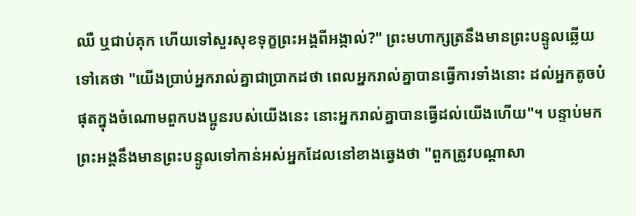ឈឺ ឬជាប់គុក ហើយទៅសួរសុខទុក្ខព្រះអង្គពីអង្កាល់?" ព្រះមហាក្សត្រនឹងមានព្រះបន្ទូលឆ្លើយទៅគេថា "យើងប្រាប់អ្នករាល់គ្នាជាប្រាកដថា ពេលអ្នករាល់គ្នាបានធ្វើការទាំងនោះ ដល់អ្នកតូចបំផុតក្នុងចំណោមពួកបងប្អូនរបស់យើងនេះ នោះអ្នករាល់គ្នាបានធ្វើដល់យើងហើយ"។ បន្ទាប់មក ព្រះអង្គនឹងមានព្រះបន្ទូលទៅកាន់អស់អ្នកដែលនៅខាងឆ្វេងថា "ពួកត្រូវបណ្តាសា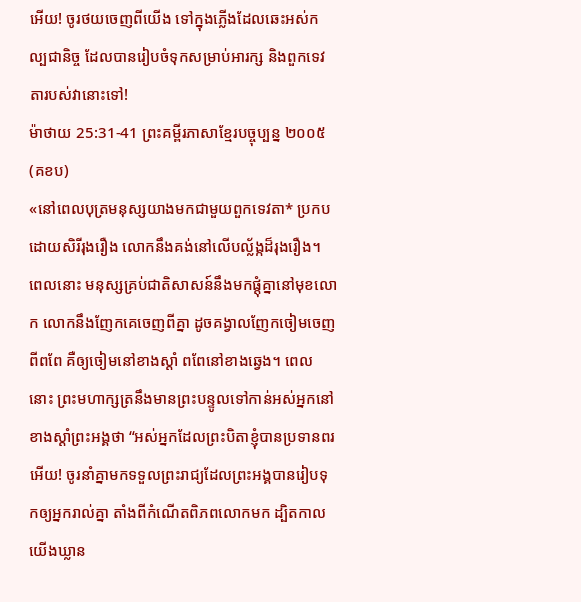អើយ! ចូរថយចេញពីយើង ទៅក្នុងភ្លើងដែលឆេះអស់កល្បជានិច្ច ដែលបានរៀបចំទុកសម្រាប់អារក្ស និងពួកទេវតារបស់វានោះទៅ!
ម៉ាថាយ 25:31-41 ព្រះគម្ពីរភាសាខ្មែរបច្ចុប្បន្ន ២០០៥ (គខប)
«នៅពេលបុត្រមនុស្សយាងមកជាមួយពួកទេវតា* ប្រកបដោយសិរីរុងរឿង លោកនឹងគង់នៅលើបល្ល័ង្កដ៏រុងរឿង។ ពេលនោះ មនុស្សគ្រប់ជាតិសាសន៍នឹងមកផ្ដុំគ្នានៅមុខលោក លោកនឹងញែកគេចេញពីគ្នា ដូចគង្វាលញែកចៀមចេញពីពពែ គឺឲ្យចៀមនៅខាងស្ដាំ ពពែនៅខាងឆ្វេង។ ពេលនោះ ព្រះមហាក្សត្រនឹងមានព្រះបន្ទូលទៅកាន់អស់អ្នកនៅខាងស្ដាំព្រះអង្គថា “អស់អ្នកដែលព្រះបិតាខ្ញុំបានប្រទានពរអើយ! ចូរនាំគ្នាមកទទួលព្រះរាជ្យដែលព្រះអង្គបានរៀបទុកឲ្យអ្នករាល់គ្នា តាំងពីកំណើតពិភពលោកមក ដ្បិតកាលយើងឃ្លាន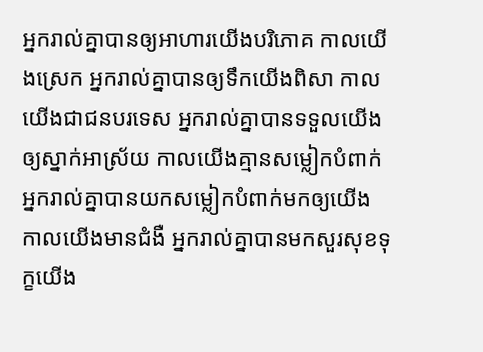អ្នករាល់គ្នាបានឲ្យអាហារយើងបរិភោគ កាលយើងស្រេក អ្នករាល់គ្នាបានឲ្យទឹកយើងពិសា កាលយើងជាជនបរទេស អ្នករាល់គ្នាបានទទួលយើងឲ្យស្នាក់អាស្រ័យ កាលយើងគ្មានសម្លៀកបំពាក់ អ្នករាល់គ្នាបានយកសម្លៀកបំពាក់មកឲ្យយើង កាលយើងមានជំងឺ អ្នករាល់គ្នាបានមកសួរសុខទុក្ខយើង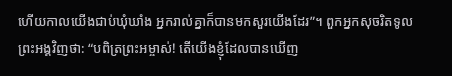ហើយកាលយើងជាប់ឃុំឃាំង អ្នករាល់គ្នាក៏បានមកសួរយើងដែរ”។ ពួកអ្នកសុចរិតទូលព្រះអង្គវិញថា: “បពិត្រព្រះអម្ចាស់! តើយើងខ្ញុំដែលបានឃើញ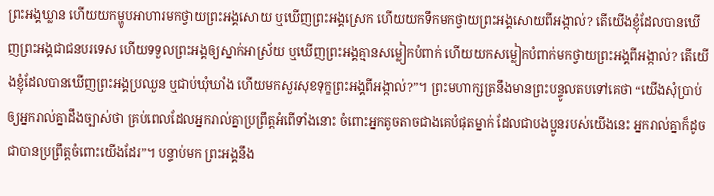ព្រះអង្គឃ្លាន ហើយយកម្ហូបអាហារមកថ្វាយព្រះអង្គសោយ ឬឃើញព្រះអង្គស្រេក ហើយយកទឹកមកថ្វាយព្រះអង្គសោយពីអង្កាល់? តើយើងខ្ញុំដែលបានឃើញព្រះអង្គជាជនបរទេស ហើយទទួលព្រះអង្គឲ្យស្នាក់អាស្រ័យ ឬឃើញព្រះអង្គគ្មានសម្លៀកបំពាក់ ហើយយកសម្លៀកបំពាក់មកថ្វាយព្រះអង្គពីអង្កាល់? តើយើងខ្ញុំដែលបានឃើញព្រះអង្គប្រឈួន ឬជាប់ឃុំឃាំង ហើយមកសួរសុខទុក្ខព្រះអង្គពីអង្កាល់?”។ ព្រះមហាក្សត្រនឹងមានព្រះបន្ទូលតបទៅគេថា “យើងសុំប្រាប់ឲ្យអ្នករាល់គ្នាដឹងច្បាស់ថា គ្រប់ពេលដែលអ្នករាល់គ្នាប្រព្រឹត្តអំពើទាំងនោះ ចំពោះអ្នកតូចតាចជាងគេបំផុតម្នាក់ ដែលជាបងប្អូនរបស់យើងនេះ អ្នករាល់គ្នាក៏ដូចជាបានប្រព្រឹត្តចំពោះយើងដែរ”។ បន្ទាប់មក ព្រះអង្គនឹង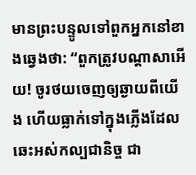មានព្រះបន្ទូលទៅពួកអ្នកនៅខាងឆ្វេងថា: “ពួកត្រូវបណ្ដាសាអើយ! ចូរថយចេញឲ្យឆ្ងាយពីយើង ហើយធ្លាក់ទៅក្នុងភ្លើងដែលឆេះអស់កល្បជានិច្ច ជា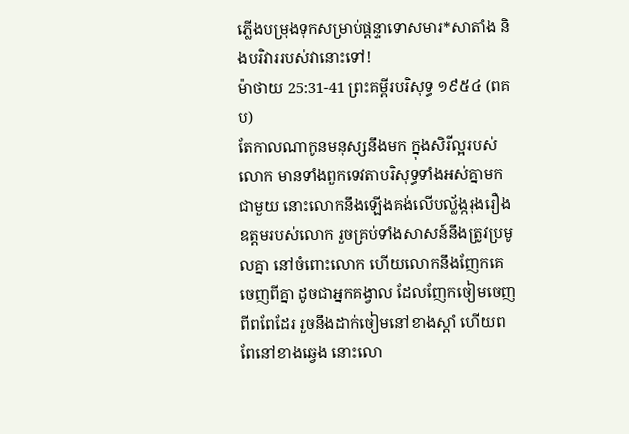ភ្លើងបម្រុងទុកសម្រាប់ផ្ដន្ទាទោសមារ*សាតាំង និងបរិវាររបស់វានោះទៅ!
ម៉ាថាយ 25:31-41 ព្រះគម្ពីរបរិសុទ្ធ ១៩៥៤ (ពគប)
តែកាលណាកូនមនុស្សនឹងមក ក្នុងសិរីល្អរបស់លោក មានទាំងពួកទេវតាបរិសុទ្ធទាំងអស់គ្នាមកជាមួយ នោះលោកនឹងឡើងគង់លើបល្ល័ង្ករុងរឿងឧត្តមរបស់លោក រួចគ្រប់ទាំងសាសន៍នឹងត្រូវប្រមូលគ្នា នៅចំពោះលោក ហើយលោកនឹងញែកគេចេញពីគ្នា ដូចជាអ្នកគង្វាល ដែលញែកចៀមចេញពីពពែដែរ រួចនឹងដាក់ចៀមនៅខាងស្តាំ ហើយពពែនៅខាងឆ្វេង នោះលោ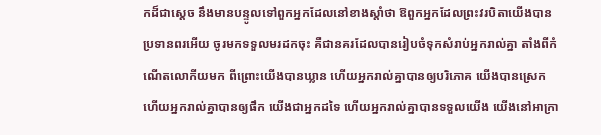កដ៏ជាស្តេច នឹងមានបន្ទូលទៅពួកអ្នកដែលនៅខាងស្តាំថា ឱពួកអ្នកដែលព្រះវរបិតាយើងបានប្រទានពរអើយ ចូរមកទទួលមរដកចុះ គឺជានគរដែលបានរៀបចំទុកសំរាប់អ្នករាល់គ្នា តាំងពីកំណើតលោកីយមក ពីព្រោះយើងបានឃ្លាន ហើយអ្នករាល់គ្នាបានឲ្យបរិភោគ យើងបានស្រេក ហើយអ្នករាល់គ្នាបានឲ្យផឹក យើងជាអ្នកដទៃ ហើយអ្នករាល់គ្នាបានទទួលយើង យើងនៅអាក្រា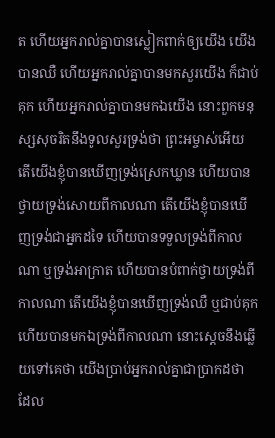ត ហើយអ្នករាល់គ្នាបានស្លៀកពាក់ឲ្យយើង យើងបានឈឺ ហើយអ្នករាល់គ្នាបានមកសួរយើង ក៏ជាប់គុក ហើយអ្នករាល់គ្នាបានមកឯយើង នោះពួកមនុស្សសុចរិតនឹងទូលសួរទ្រង់ថា ព្រះអម្ចាស់អើយ តើយើងខ្ញុំបានឃើញទ្រង់ស្រេកឃ្លាន ហើយបានថ្វាយទ្រង់សោយពីកាលណា តើយើងខ្ញុំបានឃើញទ្រង់ជាអ្នកដទៃ ហើយបានទទួលទ្រង់ពីកាលណា ឬទ្រង់អាក្រាត ហើយបានបំពាក់ថ្វាយទ្រង់ពីកាលណា តើយើងខ្ញុំបានឃើញទ្រង់ឈឺ ឬជាប់គុក ហើយបានមកឯទ្រង់ពីកាលណា នោះស្តេចនឹងឆ្លើយទៅគេថា យើងប្រាប់អ្នករាល់គ្នាជាប្រាកដថា ដែល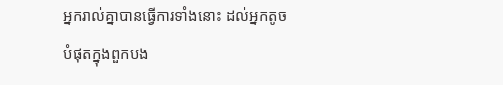អ្នករាល់គ្នាបានធ្វើការទាំងនោះ ដល់អ្នកតូចបំផុតក្នុងពួកបង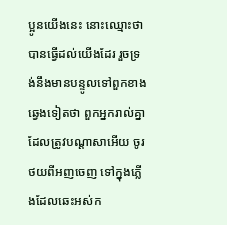ប្អូនយើងនេះ នោះឈ្មោះថា បានធ្វើដល់យើងដែរ រួចទ្រង់នឹងមានបន្ទូលទៅពួកខាងឆ្វេងទៀតថា ពួកអ្នករាល់គ្នាដែលត្រូវបណ្តាសាអើយ ចូរថយពីអញចេញ ទៅក្នុងភ្លើងដែលឆេះអស់ក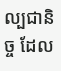ល្បជានិច្ច ដែល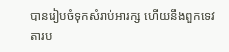បានរៀបចំទុកសំរាប់អារក្ស ហើយនឹងពួកទេវតារប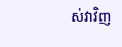ស់វាវិញ